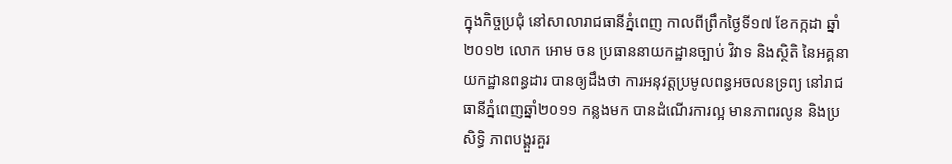ក្នុងកិច្ចប្រជុំ នៅសាលារាជធានីភ្នំពេញ កាលពីព្រឹកថ្ងៃទី១៧ ខែកក្កដា ឆ្នាំ២០១២ លោក អោម ចន ប្រធាននាយកដ្ឋានច្បាប់ វិវាទ និងស្ថិតិ នៃអគ្គនាយកដ្ឋានពន្ធដារ បានឲ្យដឹងថា ការអនុវត្តប្រមូលពន្ធអចលនទ្រព្យ នៅរាជធានីភ្នំពេញឆ្នាំ២០១១ កន្លងមក បានដំណើរការល្អ មានភាពរលូន និងប្រសិទ្ធិ ភាពបង្គួរគួរ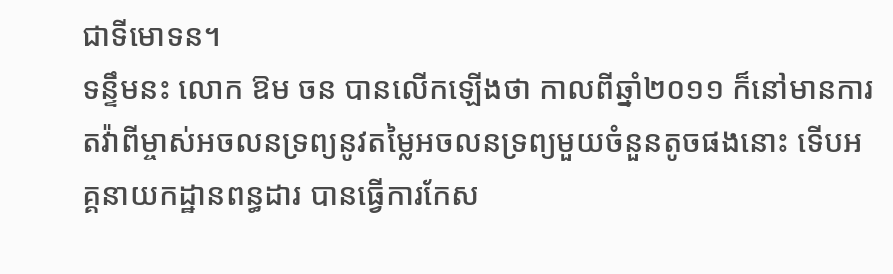ជាទីមោទន។
ទន្ទឹមនះ លោក ឱម ចន បានលើកឡើងថា កាលពីឆ្នាំ២០១១ ក៏នៅមានការតវ៉ាពីម្ចាស់អចលនទ្រព្យនូវតម្លៃអចលនទ្រព្យមួយចំនួនតូចផងនោះ ទើបអគ្គនាយកដ្ឋានពន្ធដារ បានធ្វើការកែស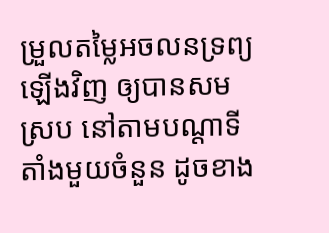ម្រួលតម្លៃអចលនទ្រព្យឡើងវិញ ឲ្យបានសមស្រប នៅតាមបណ្តាទីតាំងមួយចំនួន ដូចខាង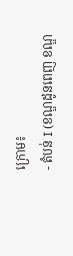ក្រោម៖
- តំបន់ I (ខណ្ឌដូនពេញ ខណ្ឌ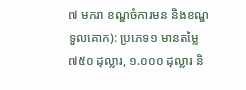៧ មករា ខណ្ឌចំការមន និងខណ្ឌទួលគោក): ប្រភេទ១ មានតម្លៃ ៧៥០ ដុល្លារ, ១.០០០ ដុល្លារ និ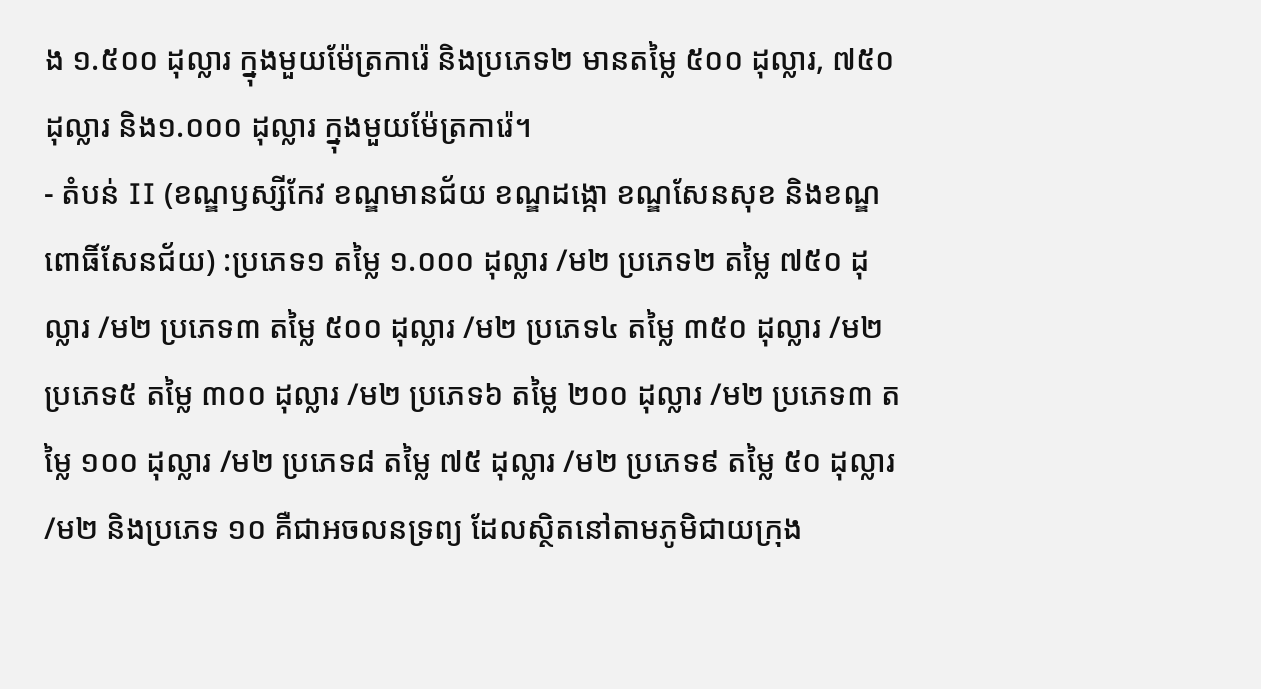ង ១.៥០០ ដុល្លារ ក្នុងមួយម៉ែត្រការ៉េ និងប្រភេទ២ មានតម្លៃ ៥០០ ដុល្លារ, ៧៥០ ដុល្លារ និង១.០០០ ដុល្លារ ក្នុងមួយម៉ែត្រការ៉េ។
- តំបន់ II (ខណ្ឌឫស្សីកែវ ខណ្ឌមានជ័យ ខណ្ឌដង្កោ ខណ្ឌសែនសុខ និងខណ្ឌពោធិ៍សែនជ័យ) :ប្រភេទ១ តម្លៃ ១.០០០ ដុល្លារ /ម២ ប្រភេទ២ តម្លៃ ៧៥០ ដុល្លារ /ម២ ប្រភេទ៣ តម្លៃ ៥០០ ដុល្លារ /ម២ ប្រភេទ៤ តម្លៃ ៣៥០ ដុល្លារ /ម២ ប្រភេទ៥ តម្លៃ ៣០០ ដុល្លារ /ម២ ប្រភេទ៦ តម្លៃ ២០០ ដុល្លារ /ម២ ប្រភេទ៣ តម្លៃ ១០០ ដុល្លារ /ម២ ប្រភេទ៨ តម្លៃ ៧៥ ដុល្លារ /ម២ ប្រភេទ៩ តម្លៃ ៥០ ដុល្លារ /ម២ និងប្រភេទ ១០ គឺជាអចលនទ្រព្យ ដែលស្ថិតនៅតាមភូមិជាយក្រុង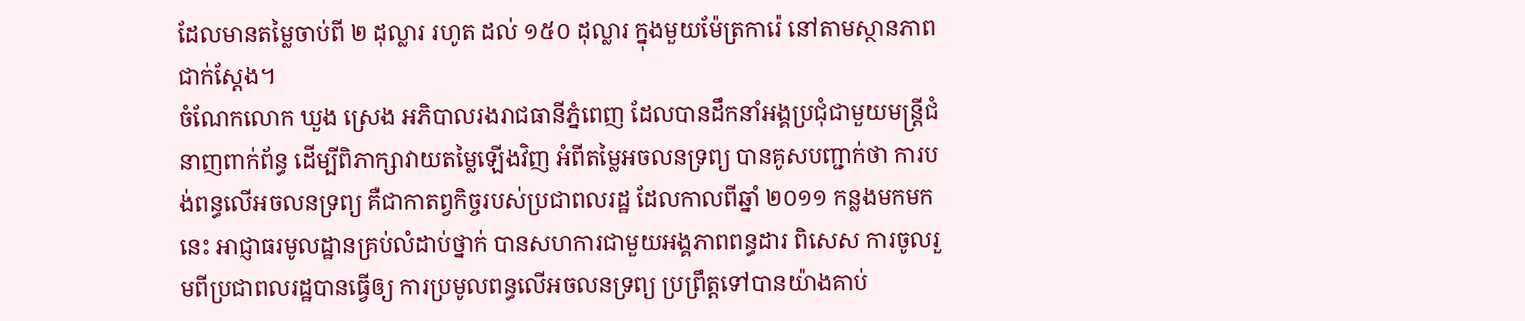ដែលមានតម្លៃចាប់ពី ២ ដុល្លារ រហូត ដល់ ១៥០ ដុល្លារ ក្នុងមួយម៉ែត្រការ៉េ នៅតាមស្ថានភាពជាក់ស្តែង។
ចំណែកលោក ឃួង ស្រេង អភិបាលរងរាជធានីភ្នំពេញ ដែលបានដឹកនាំអង្គប្រជុំជាមួយមន្ត្រីជំនាញពាក់ព័ន្ធ ដើម្បីពិភាក្សាវាយតម្លៃឡើងវិញ អំពីតម្លៃអចលនទ្រព្យ បានគូសបញ្ជាក់ថា ការបង់ពន្ធលើអចលនទ្រព្យ គឺជាកាតព្វកិច្ចរបស់ប្រជាពលរដ្ឋ ដែលកាលពីឆ្នាំ ២០១១ កន្លងមកមកនេះ អាជ្ញាធរមូលដ្ឋានគ្រប់លំដាប់ថ្នាក់ បានសហការជាមួយអង្គភាពពន្ធដារ ពិសេស ការចូលរួមពីប្រជាពលរដ្ឋបានធ្វើឲ្យ ការប្រមូលពន្ធលើអចលនទ្រព្យ ប្រព្រឹត្តទៅបានយ៉ាងគាប់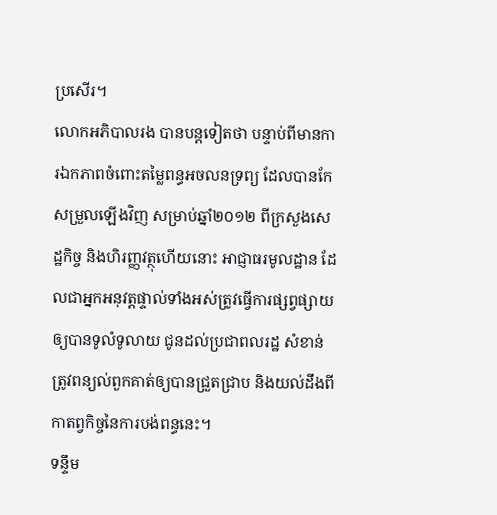ប្រសើរ។
លោកអភិបាលរង បានបន្តទៀតថា បន្ទាប់ពីមានការឯកភាពចំពោះតម្លៃពន្ធអចលនទ្រព្យ ដែលបានកែសម្រួលឡើងវិញ សម្រាប់ឆ្នាំ២០១២ ពីក្រសួងសេដ្ឋកិច្ច និងហិរញ្ញវត្ថុហើយនោះ អាជ្ញាធរមូលដ្ឋាន ដែលជាអ្នកអនុវត្តផ្ទាល់ទាំងអស់ត្រូវធ្វើការផ្សព្វផ្សាយឲ្យបានទូលំទូលាយ ជូនដល់ប្រជាពលរដ្ឋ សំខាន់ត្រូវពន្យល់ពួកគាត់ឲ្យបានជ្រួតជ្រាប និងយល់ដឹងពីកាតព្វកិច្ចនៃការបង់ពន្ធនេះ។
ទន្ទឹម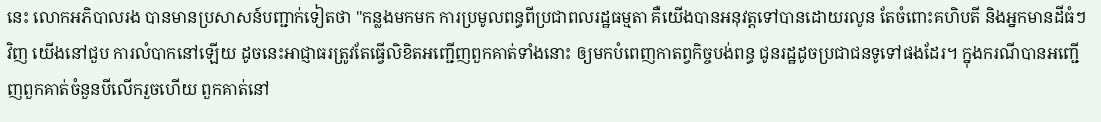នេះ លោកអភិបាលរង បានមានប្រសាសន៍បញ្ជាក់ទៀតថា "កន្លងមកមក ការប្រមូលពន្ធពីប្រជាពលរដ្ឋធម្មតា គឺយើងបានអនុវត្តទៅបានដោយរលូន តែចំពោះគហិបតី និងអ្នកមានដីធំៗវិញ យើងនៅជួប ការលំបាកនៅឡើយ ដូចនេះអាជ្ញាធរត្រូវតែធ្វើលិខិតអញ្ជើញពួកគាត់ទាំងនោះ ឲ្យមកបំពេញកាតព្វកិច្ចបង់ពន្ធ ជូនរដ្ឋដូចប្រជាជនទូទៅផងដែរ។ ក្នុងករណីបានអញ្ជើញពួកគាត់ចំនួនបីលើករួចហើយ ពួកគាត់នៅ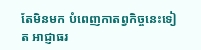តែមិនមក បំពេញកាតព្វកិច្ចនេះទៀត អាជ្ញាធរ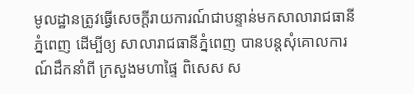មូលដ្ឋានត្រូវធ្វើសេចក្តីរាយការណ៍ជាបន្ទាន់មកសាលារាជធានីភ្នំពេញ ដើម្បីឲ្យ សាលារាជធានីភ្នំពេញ បានបន្តសុំគោលការណ៍ដឹកនាំពី ក្រសួងមហាផ្ទៃ ពិសេស ស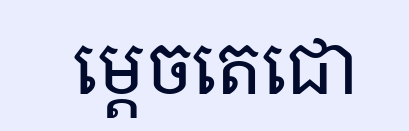ម្តេចតេជោ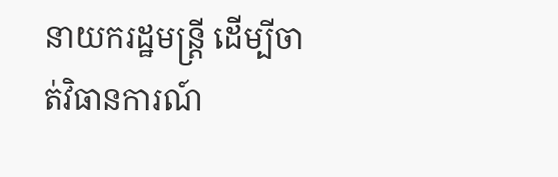នាយករដ្ឋមន្ត្រី ដើម្បីចាត់វិធានការណ៍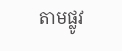តាមផ្លូវ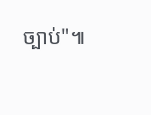ច្បាប់"៕